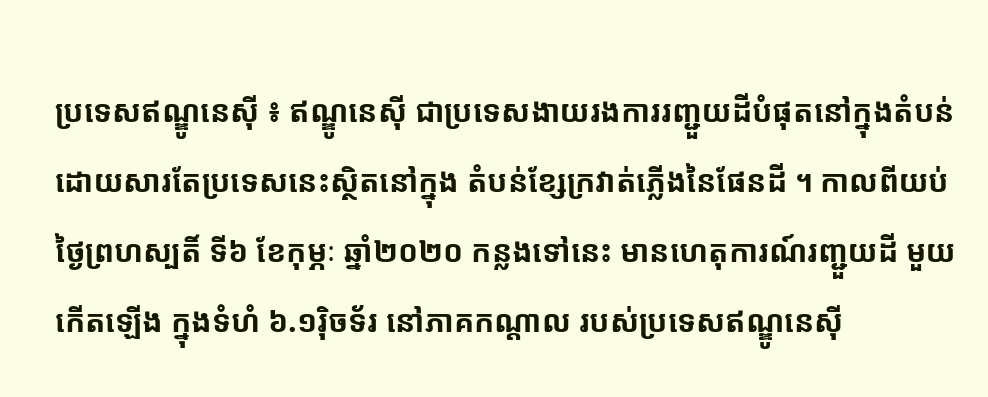ប្រទេសឥណ្ឌូនេស៊ី ៖ ឥណ្ឌូនេស៊ី ជាប្រទេសងាយរងការរញ្ជួយដីបំផុតនៅក្នុងតំបន់ ដោយសារតែប្រទេសនេះស្ថិតនៅក្នុង តំបន់ខ្សែក្រវាត់ភ្លើងនៃផែនដី ។ កាលពីយប់ថ្ងៃព្រហស្បតិ៍ ទី៦ ខែកុម្ភៈ ឆ្នាំ២០២០ កន្លងទៅនេះ មានហេតុការណ៍រញ្ជួយដី មួយ កើតឡើង ក្នុងទំហំ ៦.១រ៉ិចទ័រ នៅភាគកណ្តាល របស់ប្រទេសឥណ្ឌូនេស៊ី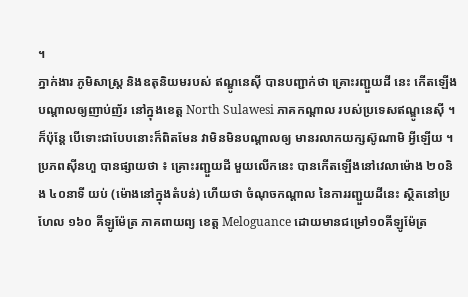។
ភ្នាក់ងារ ភូមិសាស្ត្រ និងឧតុនិយមរបស់ ឥណ្ឌូនេស៊ី បានបញ្ជាក់ថា គ្រោះរញ្ជួយដី នេះ កើតឡើង បណ្តាលឲ្យញាប់ញ័រ នៅក្នុងខេត្ត North Sulawesi ភាគកណ្តាល របស់ប្រទេសឥណ្ឌូនេស៊ី ។ ក៏ប៉ុន្តែ បើទោះជាបែបនោះក៏ពិតមែន វាមិនមិនបណ្តាលឲ្យ មានរលាកយក្សស៊ូណាមិ អ្វីឡើយ ។
ប្រភពស៊ីនហួ បានផ្សាយថា ៖ គ្រោះរញ្ជួយដី មួយលើកនេះ បានកើតឡើងនៅវេលាម៉ោង ២០និង ៤០នាទី យប់ (ម៉ោងនៅក្នុងតំបន់) ហើយថា ចំណុចកណ្តាល នៃការរញ្ជួយដីនេះ ស្ថិតនៅប្រហែល ១៦០ គីឡូម៉ែត្រ ភាគពាយព្យ ខេត្ត Meloguance ដោយមានជម្រៅ១០គីឡូម៉ែត្រ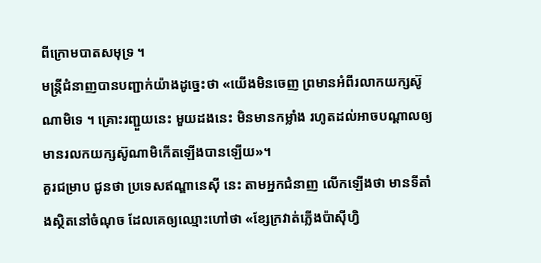ពីក្រោមបាតសមុទ្រ ។
មន្ត្រីជំនាញបានបញ្ជាក់យ៉ាងដូច្នេះថា «យើងមិនចេញ ព្រមានអំពីរលាកយក្សស៊ូណាមិទេ ។ គ្រោះរញ្ជួយនេះ មួយដងនេះ មិនមានកម្លាំង រហូតដល់អាចបណ្តាលឲ្យមានរលកយក្សស៊ូណាមិកើតឡើងបានឡើយ»។
គួរជម្រាប ជូនថា ប្រទេសឥណ្ឌានេស៊ី នេះ តាមអ្នកជំនាញ លើកឡើងថា មានទីតាំងស្ថិតនៅចំណុច ដែលគេឲ្យឈ្មោះហៅថា «ខ្សែក្រវាត់ភ្លើងប៉ាស៊ីហ្វិ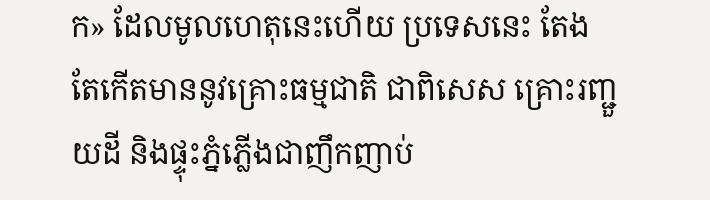ក» ដែលមូលហេតុនេះហើយ ប្រទេសនេះ តែងតែកើតមាននូវគ្រោះធម្មជាតិ ជាពិសេស គ្រោះរញ្ជួយដី និងផ្ទុះភ្នំភ្លើងជាញឹកញាប់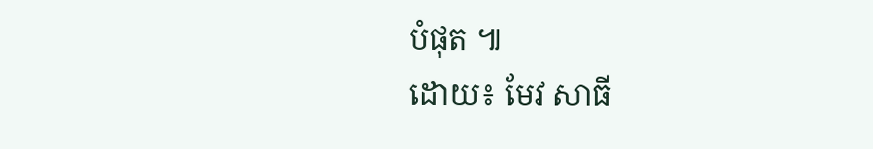បំផុត ៕
ដោយ៖ មែវ សាធី